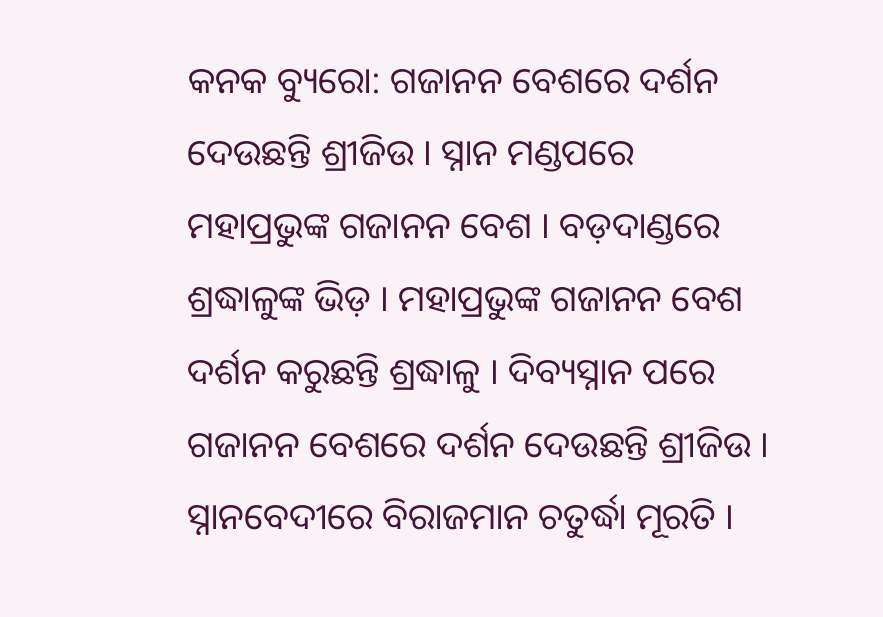କନକ ବ୍ୟୁରୋ: ଗଜାନନ ବେଶରେ ଦର୍ଶନ ଦେଉଛନ୍ତି ଶ୍ରୀଜିଉ । ସ୍ନାନ ମଣ୍ଡପରେ ମହାପ୍ରଭୁଙ୍କ ଗଜାନନ ବେଶ । ବଡ଼ଦାଣ୍ଡରେ ଶ୍ରଦ୍ଧାଳୁଙ୍କ ଭିଡ଼ । ମହାପ୍ରଭୁଙ୍କ ଗଜାନନ ବେଶ ଦର୍ଶନ କରୁଛନ୍ତି ଶ୍ରଦ୍ଧାଳୁ । ଦିବ୍ୟସ୍ନାନ ପରେ ଗଜାନନ ବେଶରେ ଦର୍ଶନ ଦେଉଛନ୍ତି ଶ୍ରୀଜିଉ ।
ସ୍ନାନବେଦୀରେ ବିରାଜମାନ ଚତୁର୍ଦ୍ଧା ମୂରତି ।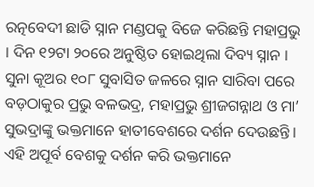ରତ୍ନବେଦୀ ଛାଡି ସ୍ନାନ ମଣ୍ଡପକୁ ବିଜେ କରିଛନ୍ତି ମହାପ୍ରଭୁ । ଦିନ ୧୨ଟା ୨୦ରେ ଅନୁଷ୍ଠିତ ହୋଇଥିଲା ଦିବ୍ୟ ସ୍ନାନ । ସୁନା କୂଅର ୧୦୮ ସୁବାସିତ ଜଳରେ ସ୍ନାନ ସାରିବା ପରେ ବଡ଼ଠାକୁର ପ୍ରଭୁ ବଳଭଦ୍ର, ମହାପ୍ରଭୁ ଶ୍ରୀଜଗନ୍ନାଥ ଓ ମା’ ସୁଭଦ୍ରାଙ୍କୁ ଭକ୍ତମାନେ ହାତୀବେଶରେ ଦର୍ଶନ ଦେଉଛନ୍ତି । ଏହି ଅପୂର୍ବ ବେଶକୁ ଦର୍ଶନ କରି ଭକ୍ତମାନେ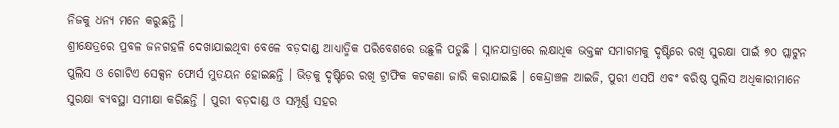ନିଜକୁ ଧନ୍ୟ ମନେ କରୁଛନ୍ତି ।
ଶ୍ରୀକ୍ଷେତ୍ରରେ ପ୍ରବଳ ଜନଗହଳି ଦେଖାଯାଇଥିବା ବେଳେ ବଡ଼ଦାଣ୍ଡ ଆଧ୍ୟାତ୍ମିକ ପରିବେଶରେ ଉଛୁଳି ପଡୁଛି । ସ୍ନାନଯାତ୍ରାରେ ଲକ୍ଷାଧିକ ଭକ୍ତଙ୍କ ସମାଗମକୁ ଦୃଷ୍ଟିରେ ରଖି ସୁରକ୍ଷା ପାଇଁ ୭୦ ପ୍ଲାଟୁନ ପୁଲିସ ଓ ଗୋଟିଏ ସେକ୍ସନ ଫୋର୍ସ ମୁତୟନ ହୋଇଛନ୍ତି । ଭିଡ଼କୁ ଦୃଷ୍ଟିରେ ରଖି ଟ୍ରାଫିକ କଟକଣା ଜାରି କରାଯାଇଛି । କେନ୍ଦ୍ରାଞ୍ଚଳ ଆଇଜି, ପୁରୀ ଏସପି ଏବଂ ବରିଷ୍ଠ ପୁଲିସ ଅଧିକାରୀମାନେ ସୁରକ୍ଷା ବ୍ୟବସ୍ଥା ସମୀକ୍ଷା କରିଛନ୍ତି । ପୁରୀ ବଡ଼ଦାଣ୍ଡ ଓ ସମ୍ପୂର୍ଣ୍ଣ ସହର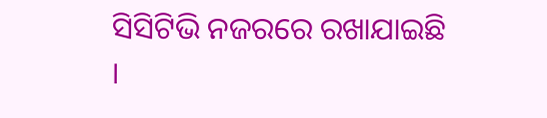ସିସିଟିଭି ନଜରରେ ରଖାଯାଇଛି ।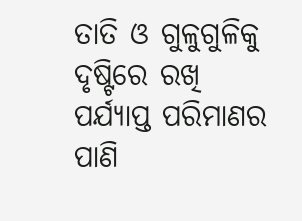ତାତି ଓ ଗୁଳୁଗୁଳିକୁ ଦୃଷ୍ଟିରେ ରଖି ପର୍ଯ୍ୟାପ୍ତ ପରିମାଣର ପାଣି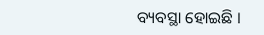ବ୍ୟବସ୍ଥା ହୋଇଛି ।